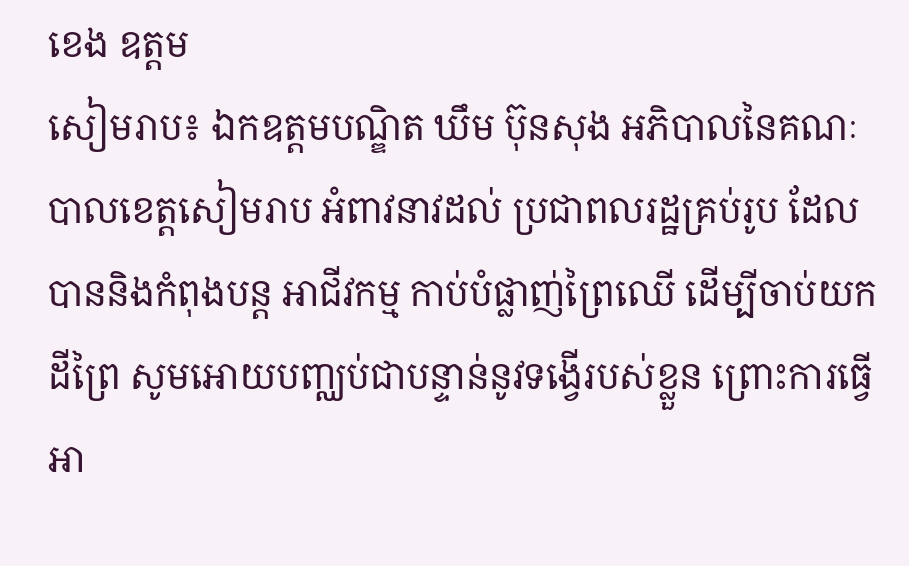ខេង ឧត្តម
សៀមរាប៖ ឯកឧត្តមបណ្ឌិត ឃឹម ប៊ុនសុង អភិបាលនៃគណៈបាលខេត្តសៀមរាប អំពាវនាវដល់ ប្រជាពលរដ្ឋគ្រប់រូប ដែលបាននិងកំពុងបន្ត អាជីវកម្ម កាប់បំផ្លាញ់ព្រៃឈើ ដើម្បីចាប់យកដីព្រៃ សូមអោយបញ្ឈប់ជាបន្ទាន់នូវទង្វើរបស់ខ្លួន ព្រោះការធ្វើ អា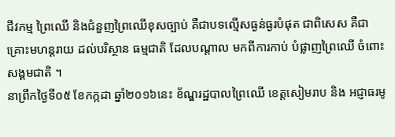ជីវកម្ម ព្រៃឈើ និងជំនួញព្រៃឈើខុសច្បាប់ គឺជាបទល្មើសធ្ងន់ធ្ងរបំផុត ជាពិសេស គឺជា គ្រោះមហន្តរាយ ដល់បរិស្ថាន ធម្មជាតិ ដែលបណ្តាល មកពីការកាប់ បំផ្លាញព្រៃឈើ ចំពោះសង្គមជាតិ ។
នាព្រឹកថ្ងៃទី០៥ ខែកក្កដា ឆ្នាំ២០១៦នេះ ខ័ណ្ឌរដ្ឋបាលព្រៃឈើ ខេត្តសៀមរាប និង អជ្ញាធរមូ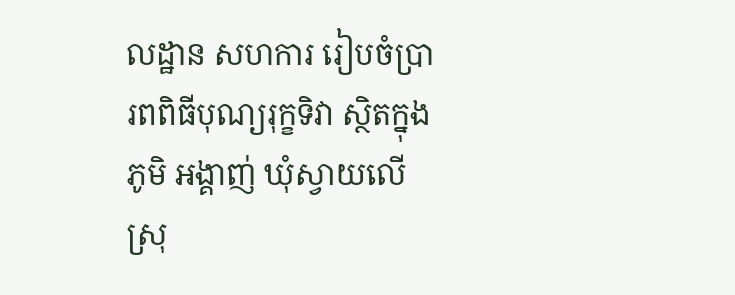លដ្ឋាន សហការ រៀបចំប្រារពពិធីបុណ្យរុក្ខទិវា ស្ថិតក្នុងភូមិ អង្គាញ់ ឃុំស្វាយលើ ស្រុ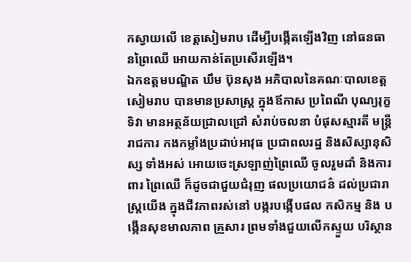កស្វាយលើ ខេត្តសៀមរាប ដើម្បីបង្កើតឡើងវិញ នៅធនធានព្រៃឈើ អោយកាន់តែប្រសើរឡើង។
ឯកឧត្តមបណ្ឌិត ឃឹម ប៊ុនសុង អភិបាលនៃគណៈបាលខេត្តសៀមរាប បានមានប្រសាស្ត្រ ក្នុងឪកាស ប្រពៃណី បុណ្យរុក្ខទិវា មានអត្ថន័យជ្រាលជ្រៅ សំរាប់ចលនា បំផុសស្មារតី មន្ត្រីរាជការ កងកម្លាំងប្រដាប់អាវុធ ប្រជាពលរដ្ឋ និងសិស្សានុសិស្ស ទាំងអស់ អោយចេះស្រឡាញ់ព្រៃឈើ ចូលរួមដាំ និងការពារ ព្រៃឈើ ក៏ដូចជាជួយជំរុញ ផលប្រយោជន៌ ដល់ប្រជារាស្ត្រយើង ក្នុងជីវភាពរស់នៅ បង្ករបង្កើបផល កសិកម្ម និង បង្កើនសុខមាលភាព គ្រួសារ ព្រមទាំងជួយលើកស្ទួយ បរិស្ថាន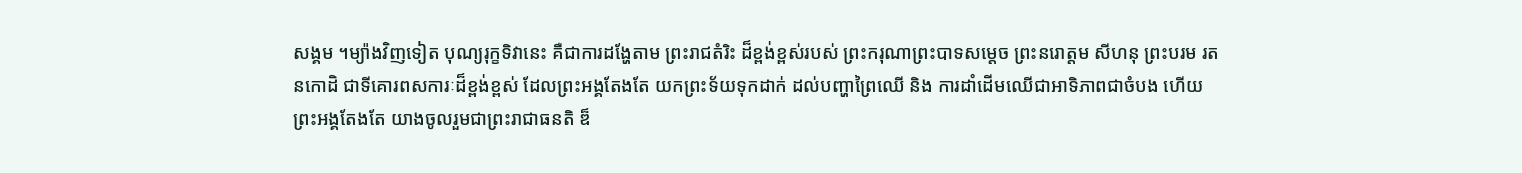សង្គម ។ម្យ៉ាងវិញទៀត បុណ្យរុក្ខទិវានេះ គឺជាការដង្ហែតាម ព្រះរាជតំរិះ ដ៏ខ្ពង់ខ្ពស់របស់ ព្រះករុណាព្រះបាទសម្តេច ព្រះនរោត្តម សីហនុ ព្រះបរម រតនកោដិ ជាទីគោរពសការៈដ៏ខ្ពង់ខ្ពស់ ដែលព្រះអង្គតែងតែ យកព្រះទ័យទុកដាក់ ដល់បញ្ហាព្រៃឈើ និង ការដាំដើមឈើជាអាទិភាពជាចំបង ហើយព្រះអង្គតែងតែ យាងចូលរួមជាព្រះរាជាធនតិ ឌ៏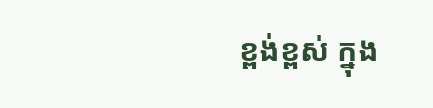ខ្ពង់ខ្ពស់ ក្នុង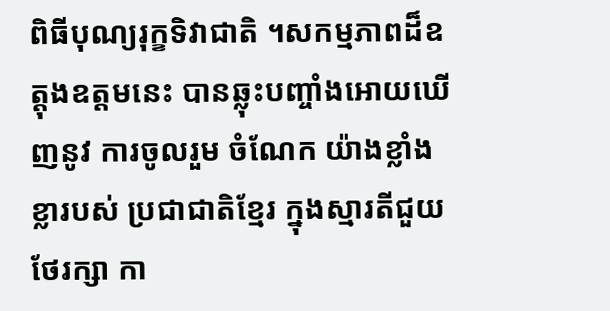ពិធីបុណ្យរុក្ខទិវាជាតិ ។សកម្មភាពដ៏ឧត្តុងឧត្តមនេះ បានឆ្លុះបញ្ចាំងអោយឃើញនូវ ការចូលរួម ចំណែក យ៉ាងខ្លាំងខ្លារបស់ ប្រជាជាតិខ្មែរ ក្នុងស្មារតីជួយថែរក្សា កា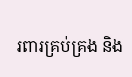រពារគ្រប់គ្រង និង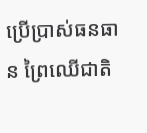ប្រើប្រាស់ធនធាន ព្រៃឈើជាតិ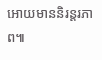អោយមាននិរន្តរភាព៕